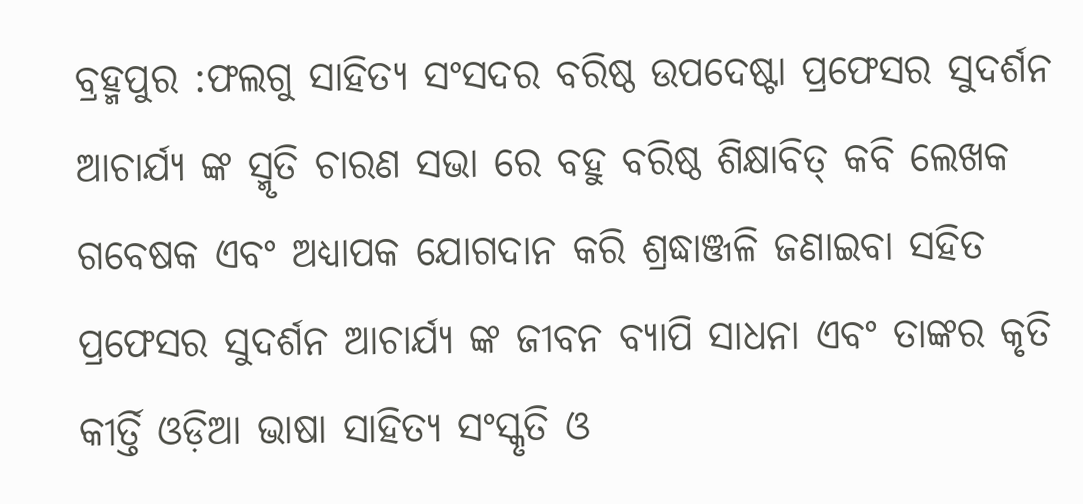ବ୍ରହ୍ମପୁର :ଫଲଗୁ ସାହିତ୍ୟ ସଂସଦର ବରିଷ୍ଠ ଉପଦେଷ୍ଟା ପ୍ରଫେସର ସୁଦର୍ଶନ ଆଚାର୍ଯ୍ୟ ଙ୍କ ସ୍ମୃତି ଚାରଣ ସଭା ରେ ବହୁ ବରିଷ୍ଠ ଶିକ୍ଷାବିତ୍ କବି ଲେଖକ ଗବେଷକ ଏବଂ ଅଧ୍ୟାପକ ଯୋଗଦାନ କରି ଶ୍ରଦ୍ଧାଞ୍ଜଳି ଜଣାଇବା ସହିତ ପ୍ରଫେସର ସୁଦର୍ଶନ ଆଚାର୍ଯ୍ୟ ଙ୍କ ଜୀବନ ବ୍ଯାପି ସାଧନା ଏବଂ ତାଙ୍କର କୃତି କୀର୍ତ୍ତି ଓଡ଼ିଆ ଭାଷା ସାହିତ୍ୟ ସଂସ୍କୃତି ଓ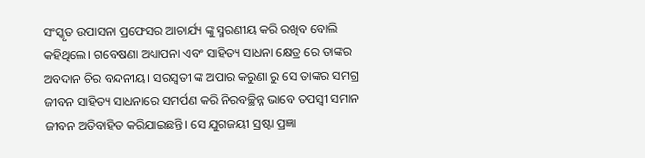ସଂସ୍କୃତ ଉପାସନା ପ୍ରଫେସର ଆଚାର୍ଯ୍ୟ ଙ୍କୁ ସ୍ମରଣୀୟ କରି ରଖିବ ବୋଲି କହିଥିଲେ। ଗବେଷଣା ଅଧ୍ୟାପନା ଏବଂ ସାହିତ୍ୟ ସାଧନା କ୍ଷେତ୍ର ରେ ତାଙ୍କର ଅବଦାନ ଚିର ବନ୍ଦନୀୟ। ସରସ୍ୱତୀ ଙ୍କ ଅପାର କରୁଣା ରୁ ସେ ତାଙ୍କର ସମଗ୍ର ଜୀବନ ସାହିତ୍ୟ ସାଧନାରେ ସମର୍ପଣ କରି ନିରବଚ୍ଛିନ୍ନ ଭାବେ ତପସ୍ୱୀ ସମାନ ଜୀବନ ଅତିବାହିତ କରିଯାଇଛନ୍ତି। ସେ ଯୁଗଜୟୀ ସ୍ରଷ୍ଟା ପ୍ରଜ୍ଞା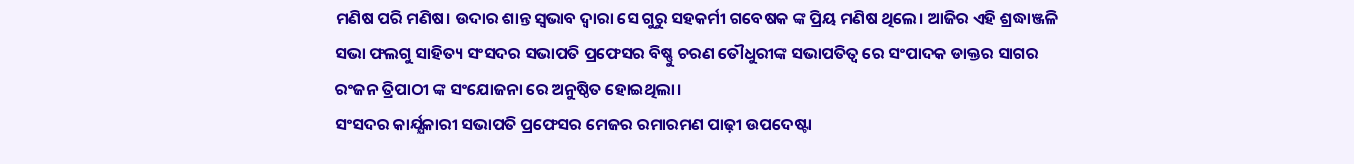ମଣିଷ ପରି ମଣିଷ। ଉଦାର ଶାନ୍ତ ସ୍ବଭାବ ଦ୍ବାରା ସେ ଗୁରୁ ସହକର୍ମୀ ଗବେଷକ ଙ୍କ ପ୍ରିୟ ମଣିଷ ଥିଲେ। ଆଜିର ଏହି ଶ୍ରଦ୍ଧାଞ୍ଜଳି ସଭା ଫଲଗୁ ସାହିତ୍ୟ ସଂସଦର ସଭାପତି ପ୍ରଫେସର ବିଷ୍ଣୁ ଚରଣ ତୌଧୁରୀଙ୍କ ସଭାପତିତ୍ବ ରେ ସଂପାଦକ ଡାକ୍ତର ସାଗର ରଂଜନ ତ୍ରିପାଠୀ ଙ୍କ ସଂଯୋଜନା ରେ ଅନୁଷ୍ଠିତ ହୋଇଥିଲା।
ସଂସଦର କାର୍ଯ୍ଯକାରୀ ସଭାପତି ପ୍ରଫେସର ମେଜର ରମାରମଣ ପାଢ଼ୀ ଉପଦେଷ୍ଟା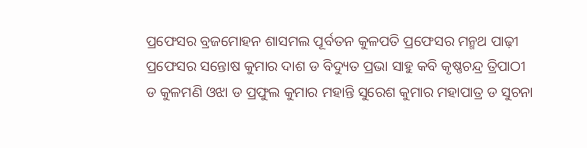ପ୍ରଫେସର ବ୍ରଜମୋହନ ଶାସମଲ ପୂର୍ବତନ କୁଳପତି ପ୍ରଫେସର ମନ୍ମଥ ପାଢ଼ୀ ପ୍ରଫେସର ସନ୍ତୋଷ କୁମାର ଦାଶ ଡ ବିଦ୍ୟୁତ ପ୍ରଭା ସାହୁ କବି କୃଷ୍ଣଚନ୍ଦ୍ର ତ୍ରିପାଠୀ ଡ କୁଳମଣି ଓଝା ଡ ପ୍ରଫୁଲ କୁମାର ମହାନ୍ତି ସୁରେଶ କୁମାର ମହାପାତ୍ର ଡ ସୁଚନା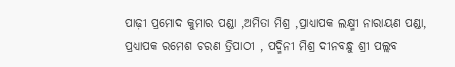ପାଢ଼ୀ ପ୍ରମୋଦ କୁମାର ପଣ୍ଡା ,ଅମିତା ମିଶ୍ର ,ପ୍ରାଧ୍ୟାପକ ଲକ୍ଷ୍ମୀ ନାରାୟଣ ପଣ୍ଡା, ପ୍ରଧ୍ୟାପକ ରମେଶ ଚରଣ ତ୍ରିପାଠୀ , ପଦ୍ମିନୀ ମିଶ୍ର ଦୀନବନ୍ଧୁ ଶ୍ରୀ ପଲ୍ଲବ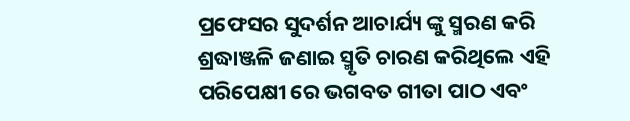ପ୍ରଫେସର ସୁଦର୍ଶନ ଆଚାର୍ଯ୍ୟ ଙ୍କୁ ସ୍ମରଣ କରି ଶ୍ରଦ୍ଧାଞ୍ଜଳି ଜଣାଇ ସ୍ମୃତି ଚାରଣ କରିଥିଲେ ଏହି ପରିପେକ୍ଷୀ ରେ ଭଗବତ ଗୀତା ପାଠ ଏବଂ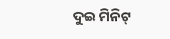ଦୁଇ ମିନିଟ୍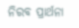ନିରବ ପ୍ରାର୍ଥନା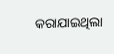କରାଯାଇଥିଲା